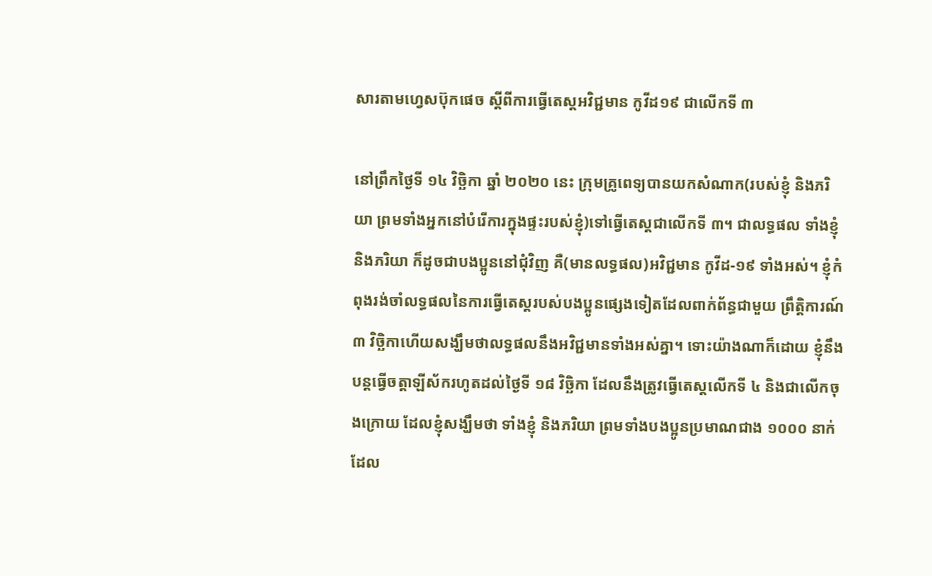សារតាមហ្វេសប៊ុកផេច ស្តីពីការធ្វើតេស្តអវិជ្ជមាន កូវីដ១៩ ជាលើកទី ៣

នៅព្រឹកថ្ងៃទី ១៤ វិច្ឆិកា ឆ្នាំ ២០២០ នេះ ក្រុមគ្រូពេទ្យបានយកសំណាក(របស់ខ្ញុំ និងភរិយា ព្រមទាំងអ្នកនៅបំរើការក្នុងផ្ទះរបស់ខ្ញុំ)ទៅធ្វើតេស្តជាលើកទី ៣។ ជាលទ្ធផល ទាំងខ្ញុំ និងភរិយា ក៏ដូចជាបងប្អូននៅជុំវិញ គឺ(មានលទ្ធផល)អវិជ្ជមាន កូវីដ-១៩ ទាំងអស់។ ខ្ញុំកំពុងរង់ចាំលទ្ធផលនៃការធ្វើតេស្តរបស់បងប្អូនផ្សេងទៀតដែលពាក់ព័ន្ធជាមួយ ព្រឹត្តិការណ៍ ៣ វិច្ឆិកាហើយសង្ឃឹមថាលទ្ធផលនឹងអវិជ្ជមានទាំងអស់គ្នា។ ទោះយ៉ាងណាក៏ដោយ ខ្ញុំនឹងបន្តធ្វើចត្តាឡីស័ករហូតដល់ថ្ងៃទី ១៨ វិច្ឆិកា ដែលនឹងត្រូវធ្វើតេស្តលើកទី ៤ និងជាលើកចុងក្រោយ ដែលខ្ញុំសង្ឃឹមថា ទាំងខ្ញុំ និងភរិយា ព្រមទាំងបងប្អូនប្រមាណជាង ១០០០ នាក់ ដែល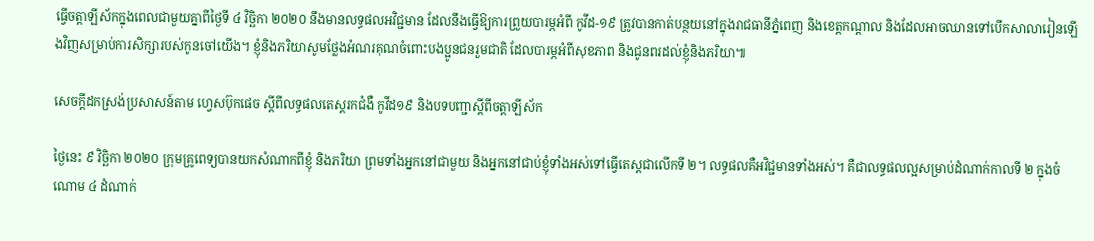ធ្វើចត្តាឡីស័កក្នុងពេលជាមួយគ្នាពីថ្ងៃទី ៤ វិច្ឆិកា ២០២០ នឹងមានលទ្ធផលអវិជ្ជមាន ដែលនឹងធ្វើឱ្យការព្រួយបារម្ភអំពី កូវីដ-១៩ ត្រូវបានកាត់បន្ថយនៅក្នុងរាជធានីភ្នំពេញ និងខេត្តកណ្តាល និងដែលអាចឈានទៅបើកសាលារៀនឡើងវិញសម្រាប់ការសិក្សារបស់កូនចៅយើង។ ខ្ញុំនិងភរិយាសូមថ្លែងអំណរគុណចំពោះបងប្អូនជនរួមជាតិ ដែលបារម្ភអំពីសុខភាព និងជូនពរដល់ខ្ញុំនិងភរិយា៕

សេចក្តីដកស្រង់ប្រសាសន៍តាម ហ្វេសប៊ុកផេច ស្តីពីលទ្ធផលតេស្តរកជំងឺ កូវីដ១៩ និងបទបញ្ជាស្តីពីចត្តាឡីស័ក

ថ្ងៃនេះ ៩ វិច្ឆិកា ២០២០ ក្រុមគ្រូពេទ្យបានយកសំណាកពីខ្ញុំ និងភរិយា ព្រមទាំងអ្នកនៅជាមួយ និងអ្នកនៅជាប់ខ្ញុំទាំងអស់ទៅធ្វើតេស្តជាលើកទី ២។ លទ្ធផលគឺអវិជ្ជមានទាំងអស់។ គឺជាលទ្ធផលល្អសម្រាប់ដំណាក់កាលទី ២ ក្នុងចំណោម ៤ ដំណាក់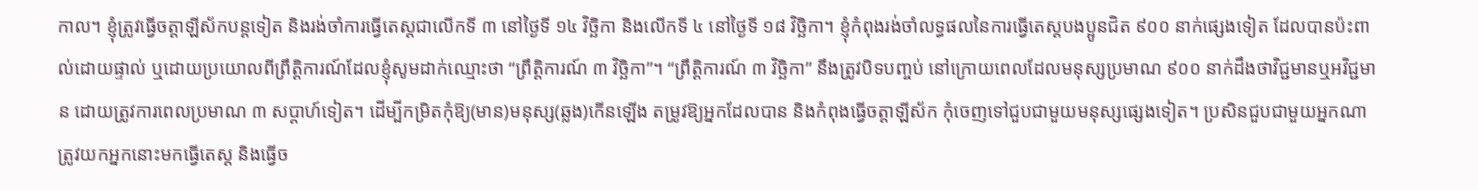កាល។ ខ្ញុំត្រូវធ្វើចត្តាឡីស័កបន្តទៀត និងរង់ចាំការធ្វើតេស្តជាលើកទី ៣ នៅថ្ងៃទី ១៤ វិច្ឆិកា និងលើកទី ៤ នៅថ្ងៃទី ១៨ វិច្ឆិកា។ ខ្ញុំកំពុងរង់ចាំលទ្ធផលនៃការធ្វើតេស្តបងប្អូនជិត ៩០០ នាក់ផ្សេងទៀត ដែលបានប៉ះពាល់ដោយផ្ទាល់ ឬដោយប្រយោលពីព្រឹត្តិការណ៍ដែលខ្ញុំសូមដាក់ឈ្មោះថា “ព្រឹត្តិការណ៍ ៣ វិច្ឆិកា”។ “ព្រឹត្តិការណ៍ ៣ វិច្ឆិកា” នឹងត្រូវបិទបញ្ចប់ នៅក្រោយពេលដែលមនុស្សប្រមាណ ៩០០ នាក់ដឹងថាវិជ្ជមានឬអវិជ្ជមាន ដោយត្រូវការពេលប្រមាណ ៣ សប្តាហ៍ទៀត។ ដើម្បីកម្រិតកុំឱ្យ(មាន)មនុស្ស(ឆ្លង)កើនឡើង តម្រូវឱ្យអ្នកដែលបាន និងកំពុងធ្វើចត្តាឡីស័ក កុំចេញទៅជួបជាមួយមនុស្សផ្សេងទៀត។ ប្រសិនជួបជាមួយអ្នកណា ត្រូវយកអ្នកនោះមកធ្វើតេស្ត និងធ្វើច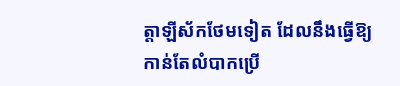ត្តាឡីស័កថែមទៀត ដែលនឹងធ្វើឱ្យកាន់តែលំបាកប្រើ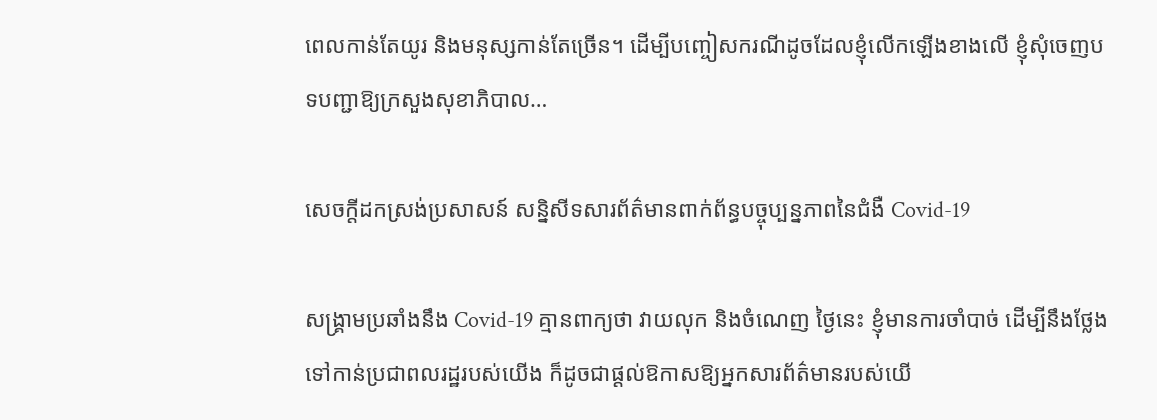ពេលកាន់តែយូរ និងមនុស្សកាន់តែច្រើន។ ដើម្បីបញ្ចៀសករណីដូចដែលខ្ញុំលើកឡើងខាងលើ ខ្ញុំសុំចេញបទបញ្ជាឱ្យក្រសួងសុខាភិបាល…

សេចក្តីដកស្រង់ប្រសាសន៍ សន្និសីទសារព័ត៌មានពាក់ព័ន្ធបច្ចុប្បន្នភាពនៃជំងឺ Covid-19

សង្រ្គាមប្រឆាំងនឹង Covid-19 គ្មានពាក្យថា វាយលុក និងចំណេញ ថ្ងៃនេះ ខ្ញុំមានការចាំបាច់ ដើម្បីនឹងថ្លែងទៅកាន់ប្រជាពលរដ្ឋរបស់យើង ក៏ដូចជាផ្ដល់ឱកាសឱ្យអ្នកសារព័ត៌មានរបស់យើ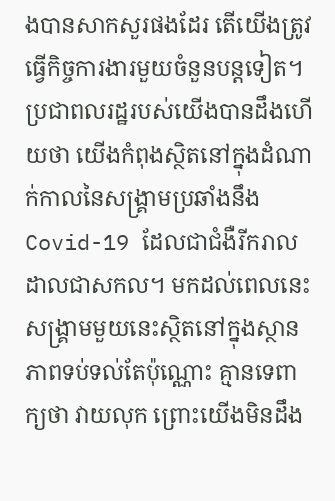ងបានសាកសួរផងដែរ តើយើងត្រូវធ្វើកិច្ចការងារមួយចំនួនបន្តទៀត។ ប្រជាពលរដ្ឋរបស់យើងបានដឹងហើយថា យើងកំពុងស្ថិតនៅក្នុងដំណាក់កាលនៃសង្រ្គាមប្រឆាំងនឹង Covid-19 ដែលជាជំងឺរីករាលដាលជាសកល។ មកដល់ពេលនេះ សង្រ្គាមមួយនេះស្ថិតនៅក្នុងស្ថានភាពទប់ទល់តែប៉ុណ្ណោះ គ្មានទេពាក្យថា វាយលុក ព្រោះយើងមិនដឹង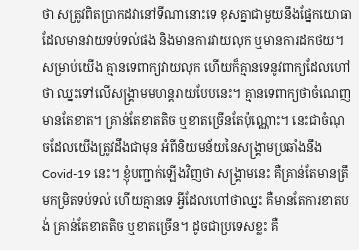ថា សត្រូវពិតប្រាកដវានៅទីណានោះទេ ខុសគ្នាជាមួយនឹងផ្នែកយោធា ដែលមានវាយទប់ទល់ផង និងមានការវាយលុក ឬមានការដកថយ។ សម្រាប់យើង គ្មានទេពាក្យវាយលុក ហើយក៏គ្មានទេនូវពាក្យដែលហៅថា ឈ្នះទៅលើសង្រ្គាមមហន្តរាយបែបនេះ។ គ្មានទេពាក្យថាចំណេញ មានតែខាត។ គ្រាន់តែខាតតិច ឬខាតច្រើនតែប៉ុណ្ណោះ។ នេះជាចំណុចដែលយើងត្រូវដឹងជាមុន អំពីនិយមន័យនៃសង្រ្គាមប្រឆាំងនឹង Covid-19 នេះ។ ខ្ញុំបញ្ជាក់ឡើងវិញថា សង្រ្គាមនេះ គឺគ្រាន់តែមានត្រឹមកម្រិតទប់ទល់ ហើយគ្មានទេ អ្វីដែលហៅថាឈ្នះ គឺមានតែការខាតបង់ គ្រាន់តែខាតតិច ឬខាតច្រើន។ ដូចជាប្រទេសខ្លះ គឺ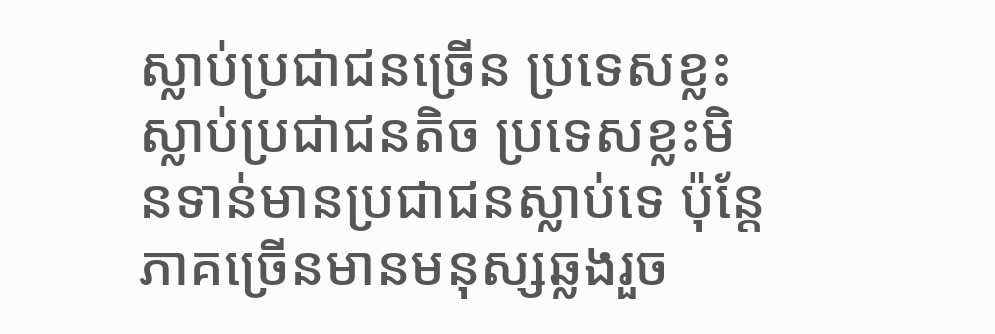ស្លាប់ប្រជាជនច្រើន ប្រទេសខ្លះស្លាប់ប្រជាជនតិច ប្រទេសខ្លះមិនទាន់មានប្រជាជនស្លាប់ទេ ប៉ុន្តែភាគច្រើនមានមនុស្សឆ្លងរួច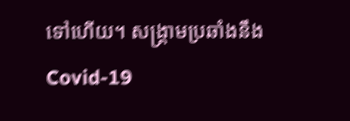ទៅហើយ។ សង្រ្គាមប្រឆាំងនឹង Covid-19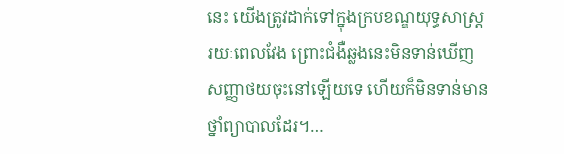នេះ យើងត្រូវដាក់ទៅក្នុងក្របខណ្ឌយុទ្ធសាស្រ្តរយៈពេលវែង ព្រោះជំងឺឆ្លងនេះមិនទាន់ឃើញសញ្ញាថយចុះនៅឡើយទេ ហើយក៏មិនទាន់មានថ្នាំព្យាបាលដែរ។…